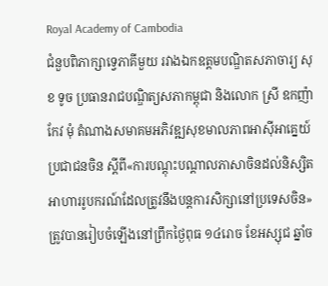Royal Academy of Cambodia
ជំនួបពិភាក្សាទ្វេភាគីមួយ រវាងឯកឧត្តមបណ្ឌិតសភាចារ្យ សុខ ទូច ប្រធានរាជបណ្ឌិត្យសភាកម្ពុជា និងលោក ស្រី ឧកញ៉ា កែវ មុំ តំណាងសមាគមអភិវឌ្ឍសុខមាលភាពអាស៊ីអាគ្នេយ៍ប្រជាជនចិន ស្តីពី«ការបណ្តុះបណ្តាលភាសាចិនដល់និស្សិតអាហាររូបករណ៍ដែលត្រូវនឹងបន្តការសិក្សានៅប្រទេសចិន»ត្រូវបានរៀបចំឡើងនៅព្រឹកថ្ងៃពុធ ១៤រោច ខែអស្សុជ ឆ្នាំច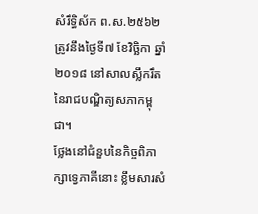សំរឹទ្ធិស័ក ព.ស.២៥៦២ ត្រូវនឹងថ្ងៃទី៧ ខែវិច្ឆិកា ឆ្នាំ២០១៨ នៅសាលស្លឹករឹតនៃរាជបណ្ឌិត្យសភាកម្ពុជា។
ថ្លែងនៅជំនួបនៃកិច្ចពិភាក្សាទ្វេភាគីនោះ ខ្លឹមសារសំ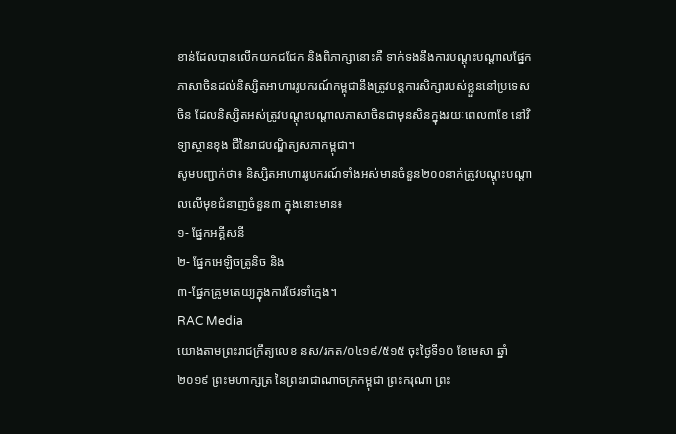ខាន់ដែលបានលើកយកជជែក និងពិភាក្សានោះគឺ ទាក់ទងនឹងការបណ្តុះបណ្តាលផ្នែកភាសាចិនដល់និស្សិតអាហាររូបករណ៍កម្ពុជានឹងត្រូវបន្តការសិក្សារបស់ខ្លួននៅប្រទេសចិន ដែលនិស្សិតអស់ត្រូវបណ្តុះបណ្តាលភាសាចិនជាមុនសិនក្នុងរយៈពេល៣ខែ នៅវិទ្យាស្ថានខុង ជឺនៃរាជបណ្ឌិត្យសភាកម្ពុជា។
សូមបញ្ជាក់ថា៖ និស្សិតអាហាររូបករណ៍ទាំងអស់មានចំនួន២០០នាក់ត្រូវបណ្តុះបណ្តាលលើមុខជំនាញចំនួន៣ ក្នុងនោះមាន៖
១- ផ្នែកអគ្គីសនី
២- ផ្នែកអេឡិចត្រូនិច និង
៣-ផ្នែកគ្រូមតេយ្យក្នុងការថែរទាំក្មេង។
RAC Media
យោងតាមព្រះរាជក្រឹត្យលេខ នស/រកត/០៤១៩/៥១៥ ចុះថ្ងៃទី១០ ខែមេសា ឆ្នាំ២០១៩ ព្រះមហាក្សត្រ នៃព្រះរាជាណាចក្រកម្ពុជា ព្រះករុណា ព្រះ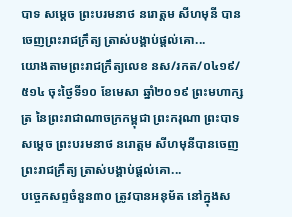បាទ សម្តេច ព្រះបរមនាថ នរោត្តម សីហមុនី បានចេញព្រះរាជក្រឹត្យ ត្រាស់បង្គាប់ផ្តល់គោ...
យោងតាមព្រះរាជក្រឹត្យលេខ នស/រកត/០៤១៩/ ៥១៤ ចុះថ្ងៃទី១០ ខែមេសា ឆ្នាំ២០១៩ ព្រះមហាក្សត្រ នៃព្រះរាជាណាចក្រកម្ពុជា ព្រះករុណា ព្រះបាទ សម្តេច ព្រះបរមនាថ នរោត្តម សីហមុនីបានចេញព្រះរាជក្រឹត្យ ត្រាស់បង្គាប់ផ្តល់គោ...
បច្ចេកសព្ទចំនួន៣០ ត្រូវបានអនុម័ត នៅក្នុងស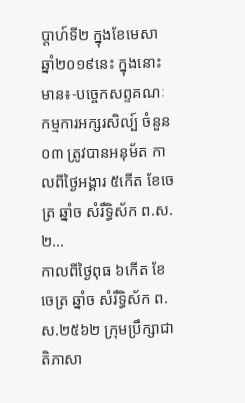ប្តាហ៍ទី២ ក្នុងខែមេសា ឆ្នាំ២០១៩នេះ ក្នុងនោះមាន៖-បច្ចេកសព្ទគណៈ កម្មការអក្សរសិល្ប៍ ចំនួន០៣ ត្រូវបានអនុម័ត កាលពីថ្ងៃអង្គារ ៥កើត ខែចេត្រ ឆ្នាំច សំរឹទ្ធិស័ក ព.ស.២...
កាលពីថ្ងៃពុធ ៦កេីត ខែចេត្រ ឆ្នាំច សំរឹទ្ធិស័ក ព.ស.២៥៦២ ក្រុមប្រឹក្សាជាតិភាសា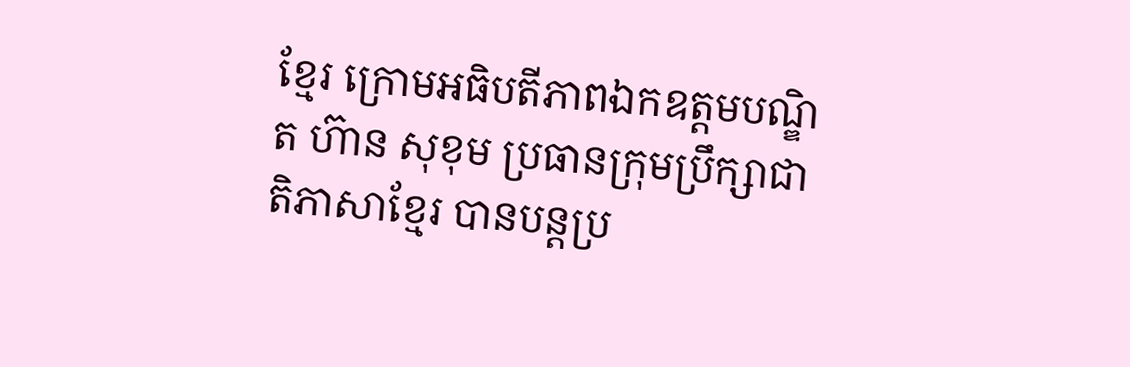ខ្មែរ ក្រោមអធិបតីភាពឯកឧត្តមបណ្ឌិត ហ៊ាន សុខុម ប្រធានក្រុមប្រឹក្សាជាតិភាសាខ្មែរ បានបន្តប្រ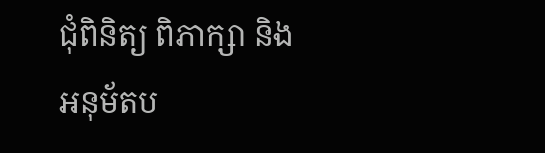ជុំពិនិត្យ ពិភាក្សា និង អនុម័តប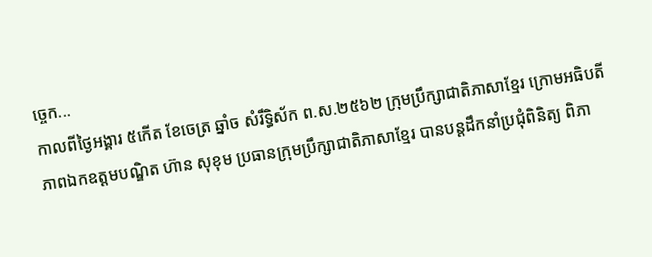ច្ចេក...
កាលពីថ្ងៃអង្គារ ៥កេីត ខែចេត្រ ឆ្នាំច សំរឹទ្ធិស័ក ព.ស.២៥៦២ ក្រុមប្រឹក្សាជាតិភាសាខ្មែរ ក្រោមអធិបតីភាពឯកឧត្តមបណ្ឌិត ហ៊ាន សុខុម ប្រធានក្រុមប្រឹក្សាជាតិភាសាខ្មែរ បានបន្តដឹកនាំប្រជុំពិនិត្យ ពិភា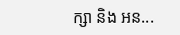ក្សា និង អន...